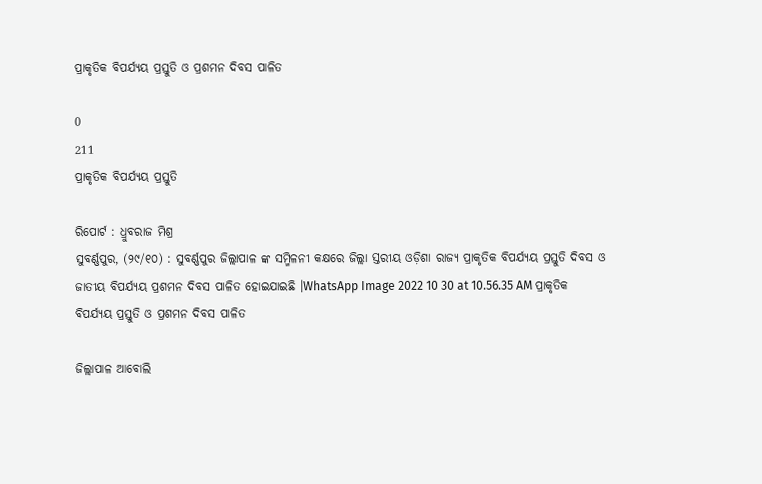ପ୍ରାକୃତିକ ବିପର୍ଯ୍ୟୟ ପ୍ରସ୍ତୁତି ଓ ପ୍ରଶମନ ଦିବସ ପାଳିତ

0
211
ପ୍ରାକୃତିକ ବିପର୍ଯ୍ୟୟ ପ୍ରସ୍ତୁତି

ରିପୋର୍ଟ : ଧ୍ରୁବରାଜ ମିଶ୍ର
ସୁବର୍ଣ୍ଣପୁର, (୨୯/୧୦) : ସୁବର୍ଣ୍ଣପୁର ଜିଲ୍ଲାପାଳ ଙ୍କ ସମ୍ମିଳନୀ କକ୍ଷରେ ଜିଲ୍ଲା ସ୍ତରୀୟ ଓଡ଼ିଶା ରାଜ୍ୟ ପ୍ରାକୃତିକ ବିପର୍ଯ୍ୟୟ ପ୍ରସ୍ତୁତି ଦିବସ ଓ ଜାତୀୟ ବିପର୍ଯ୍ୟୟ ପ୍ରଶମନ ଦିବସ ପାଳିତ ହୋଇଯାଇଛି ।WhatsApp Image 2022 10 30 at 10.56.35 AM ପ୍ରାକୃତିକ ବିପର୍ଯ୍ୟୟ ପ୍ରସ୍ତୁତି ଓ ପ୍ରଶମନ ଦିବସ ପାଳିତ

ଜିଲ୍ଲାପାଳ ଆବୋଲି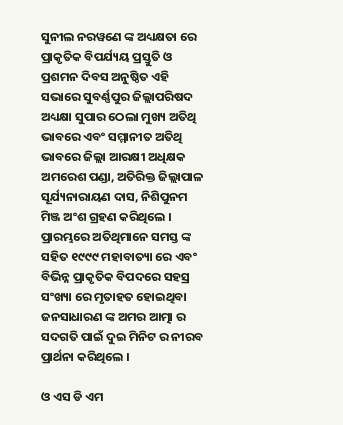ସୁନୀଲ ନରୱଣେ ଙ୍କ ଅଧ୍ୟକ୍ଷତା ରେ ପ୍ରାକୃତିକ ବିପର୍ଯ୍ୟୟ ପ୍ରସ୍ତୁତି ଓ ପ୍ରଶମନ ଦିବସ ଅନୁଷ୍ଠିତ ଏହି ସଭାରେ ସୁବର୍ଣ୍ଣପୁର ଜିଲ୍ଲାପରିଷଦ ଅଧ୍ୟକ୍ଷା ସୁପାର ଠେଲା ମୁଖ୍ୟ ଅତିଥି ଭାବରେ ଏବଂ ସମ୍ମାନୀତ ଅତିଥି ଭାବରେ ଜିଲ୍ଲା ଆରକ୍ଷୀ ଅଧିକ୍ଷକ ଅମରେଶ ପଣ୍ଡା, ଅତିରିକ୍ତ ଜିଲ୍ଲାପାଳ ସୂର୍ଯ୍ୟନାରାୟଣ ଦାସ, ନିଶିପୁନମ ମିଞ୍ଜ ଅଂଶ ଗ୍ରହଣ କରିଥିଲେ । ପ୍ରାରମ୍ଭରେ ଅତିଥିମାନେ ସମସ୍ତ ଙ୍କ ସହିତ ୧୯୯୯ ମହାବାତ୍ୟା ରେ ଏବଂ ବିଭିନ୍ନ ପ୍ରାକୃତିକ ବିପଦରେ ସହସ୍ର ସଂଖ୍ୟା ରେ ମୃତାହତ ହୋଇଥିବା ଜନସାଧାରଣ ଙ୍କ ଅମର ଆତ୍ମା ର ସଦଗତି ପାଇଁ ଦୁଇ ମିନିଟ ର ନୀରବ ପ୍ରାର୍ଥନା କରିଥିଲେ ।

ଓ ଏସ ଡି ଏମ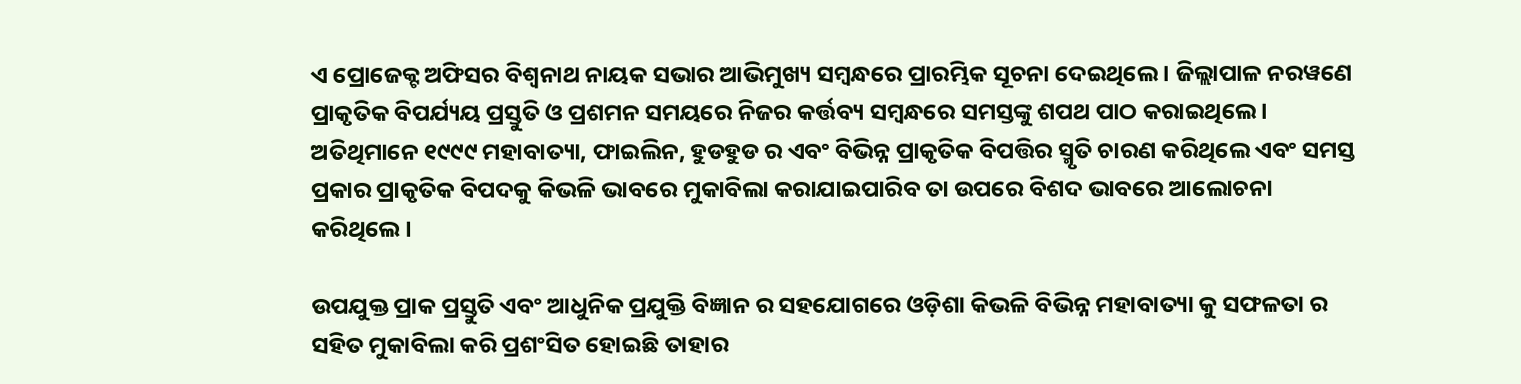ଏ ପ୍ରୋଜେକ୍ଟ ଅଫିସର ବିଶ୍ୱନାଥ ନାୟକ ସଭାର ଆଭିମୁଖ୍ୟ ସମ୍ବନ୍ଧରେ ପ୍ରାରମ୍ଭିକ ସୂଚନା ଦେଇଥିଲେ । ଜିଲ୍ଲାପାଳ ନରୱଣେ ପ୍ରାକୃତିକ ବିପର୍ଯ୍ୟୟ ପ୍ରସ୍ତୁତି ଓ ପ୍ରଶମନ ସମୟରେ ନିଜର କର୍ତ୍ତବ୍ୟ ସମ୍ବନ୍ଧରେ ସମସ୍ତଙ୍କୁ ଶପଥ ପାଠ କରାଇଥିଲେ । ଅତିଥିମାନେ ୧୯୯୯ ମହାବାତ୍ୟା, ଫାଇଲିନ, ହୁଡହୁଡ ର ଏବଂ ବିଭିନ୍ନ ପ୍ରାକୃତିକ ବିପତ୍ତିର ସ୍ମୃତି ଚାରଣ କରିଥିଲେ ଏବଂ ସମସ୍ତ ପ୍ରକାର ପ୍ରାକୃତିକ ବିପଦକୁ କିଭଳି ଭାବରେ ମୁକାବିଲା କରାଯାଇପାରିବ ତା ଉପରେ ବିଶଦ ଭାବରେ ଆଲୋଚନା କରିଥିଲେ ।

ଉପଯୁକ୍ତ ପ୍ରାକ ପ୍ରସ୍ତୁତି ଏବଂ ଆଧୁନିକ ପ୍ରଯୁକ୍ତି ବିଜ୍ଞାନ ର ସହଯୋଗରେ ଓଡ଼ିଶା କିଭଳି ବିଭିନ୍ନ ମହାବାତ୍ୟା କୁ ସଫଳତା ର ସହିତ ମୁକାବିଲା କରି ପ୍ରଶଂସିତ ହୋଇଛି ତାହାର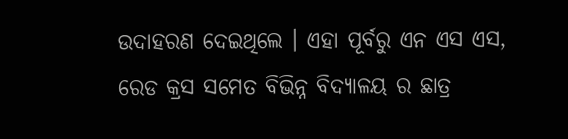ଉଦାହରଣ ଦେଇଥିଲେ । ଏହା ପୂର୍ବରୁ ଏନ ଏସ ଏସ, ରେଡ କ୍ରସ ସମେତ ବିଭିନ୍ନ ବିଦ୍ୟାଳୟ ର ଛାତ୍ର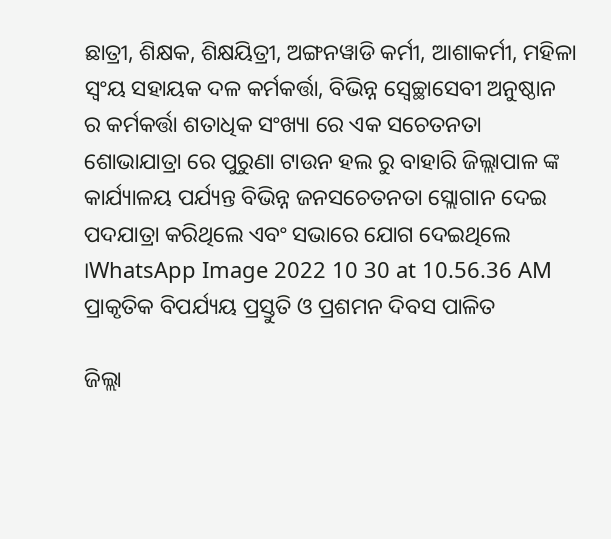ଛାତ୍ରୀ, ଶିକ୍ଷକ, ଶିକ୍ଷୟିତ୍ରୀ, ଅଙ୍ଗନୱାଡି କର୍ମୀ, ଆଶାକର୍ମୀ, ମହିଳା ସ୍ଵଂୟ ସହାୟକ ଦଳ କର୍ମକର୍ତ୍ତା, ବିଭିନ୍ନ ସ୍ୱେଚ୍ଛାସେବୀ ଅନୁଷ୍ଠାନ ର କର୍ମକର୍ତ୍ତା ଶତାଧିକ ସଂଖ୍ୟା ରେ ଏକ ସଚେତନତା ଶୋଭାଯାତ୍ରା ରେ ପୁରୁଣା ଟାଉନ ହଲ ରୁ ବାହାରି ଜିଲ୍ଲାପାଳ ଙ୍କ କାର୍ଯ୍ୟାଳୟ ପର୍ଯ୍ୟନ୍ତ ବିଭିନ୍ନ ଜନସଚେତନତା ସ୍ଲୋଗାନ ଦେଇ ପଦଯାତ୍ରା କରିଥିଲେ ଏବଂ ସଭାରେ ଯୋଗ ଦେଇଥିଲେ ।WhatsApp Image 2022 10 30 at 10.56.36 AM ପ୍ରାକୃତିକ ବିପର୍ଯ୍ୟୟ ପ୍ରସ୍ତୁତି ଓ ପ୍ରଶମନ ଦିବସ ପାଳିତ

ଜିଲ୍ଲା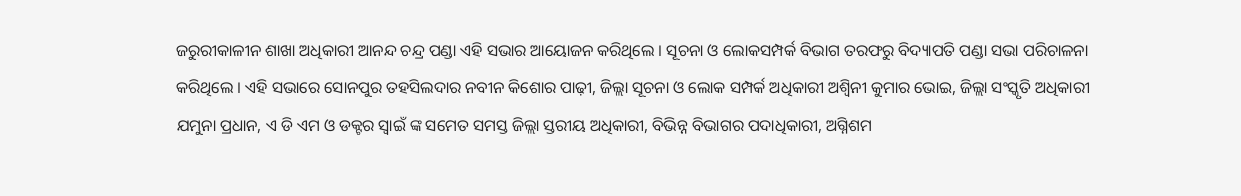ଜରୁରୀକାଳୀନ ଶାଖା ଅଧିକାରୀ ଆନନ୍ଦ ଚନ୍ଦ୍ର ପଣ୍ଡା ଏହି ସଭାର ଆୟୋଜନ କରିଥିଲେ । ସୂଚନା ଓ ଲୋକସମ୍ପର୍କ ବିଭାଗ ତରଫରୁ ବିଦ୍ୟାପତି ପଣ୍ଡା ସଭା ପରିଚାଳନା କରିଥିଲେ । ଏହି ସଭାରେ ସୋନପୁର ତହସିଲଦାର ନବୀନ କିଶୋର ପାଢ଼ୀ, ଜିଲ୍ଲା ସୂଚନା ଓ ଲୋକ ସମ୍ପର୍କ ଅଧିକାରୀ ଅଶ୍ୱିନୀ କୁମାର ଭୋଇ, ଜିଲ୍ଲା ସଂସ୍କୃତି ଅଧିକାରୀ ଯମୁନା ପ୍ରଧାନ, ଏ ଡି ଏମ ଓ ଡକ୍ଟର ସ୍ୱାଇଁ ଙ୍କ ସମେତ ସମସ୍ତ ଜିଲ୍ଲା ସ୍ତରୀୟ ଅଧିକାରୀ, ବିଭିନ୍ନ ବିଭାଗର ପଦାଧିକାରୀ, ଅଗ୍ନିଶମ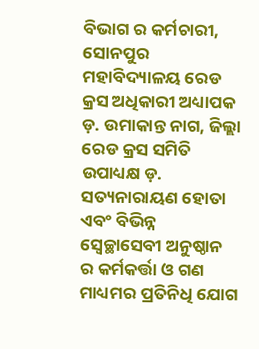ବିଭାଗ ର କର୍ମଚାରୀ, ସୋନପୁର ମହାବିଦ୍ୟାଳୟ ରେଡ କ୍ରସ ଅଧିକାରୀ ଅଧ୍ୟାପକ ଡ଼. ଉମାକାନ୍ତ ନାଗ, ଜିଲ୍ଲା ରେଡ କ୍ରସ ସମିତି ଉପାଧ୍ୟକ୍ଷ ଡ଼. ସତ୍ୟନାରାୟଣ ହୋତା ଏବଂ ବିଭିନ୍ନ ସ୍ୱେଚ୍ଛାସେବୀ ଅନୁଷ୍ଠାନ ର କର୍ମକର୍ତ୍ତା ଓ ଗଣ ମାଧ୍ୟମର ପ୍ରତିନିଧି ଯୋଗ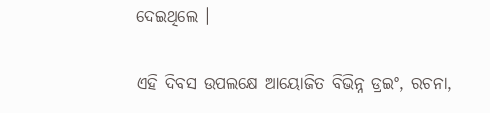ଦେଇଥିଲେ ।

ଏହି ଦିବସ ଉପଲକ୍ଷେ ଆୟୋଜିତ ବିଭିନ୍ନ ଡ୍ରଇଂ, ରଚନା,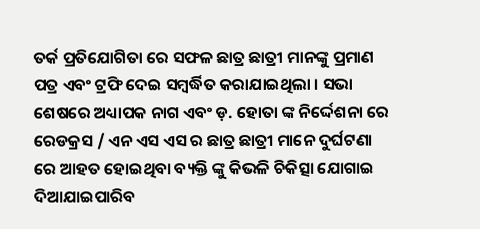ତର୍କ ପ୍ରତିଯୋଗିତା ରେ ସଫଳ ଛାତ୍ର ଛାତ୍ରୀ ମାନଙ୍କୁ ପ୍ରମାଣ ପତ୍ର ଏବଂ ଟ୍ରଫି ଦେଇ ସମ୍ବର୍ଦ୍ଧିତ କରାଯାଇଥିଲା । ସଭା ଶେଷରେ ଅଧ୍ୟାପକ ନାଗ ଏବଂ ଡ଼. ହୋତା ଙ୍କ ନିର୍ଦ୍ଦେଶନା ରେ ରେଡକ୍ରସ / ଏନ ଏସ ଏସ ର ଛାତ୍ର ଛାତ୍ରୀ ମାନେ ଦୁର୍ଘଟଣା ରେ ଆହତ ହୋଇଥିବା ବ୍ୟକ୍ତି ଙ୍କୁ କିଭଳି ଚିକିତ୍ସା ଯୋଗାଇ ଦିଆଯାଇପାରିବ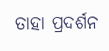ତାହା ପ୍ରଦର୍ଶନ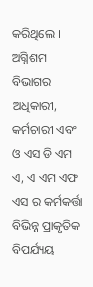କରିଥିଲେ । ଅଗ୍ନିଶମ ବିଭାଗର ଅଧିକାରୀ, କର୍ମଚାରୀ ଏବଂ ଓ ଏସ ଡି ଏମ ଏ, ଏ ଏମ ଏଫ ଏସ ର କର୍ମକର୍ତ୍ତା ବିଭିନ୍ନ ପ୍ରାକୃତିକ ବିପର୍ଯ୍ୟୟ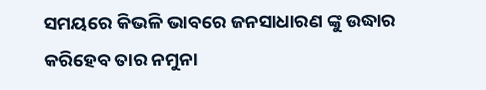ସମୟରେ କିଭଳି ଭାବରେ ଜନସାଧାରଣ ଙ୍କୁ ଉଦ୍ଧାର କରିହେବ ତାର ନମୁନା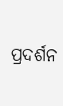ପ୍ରଦର୍ଶନ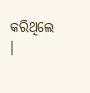କରିଥିଲେ ।